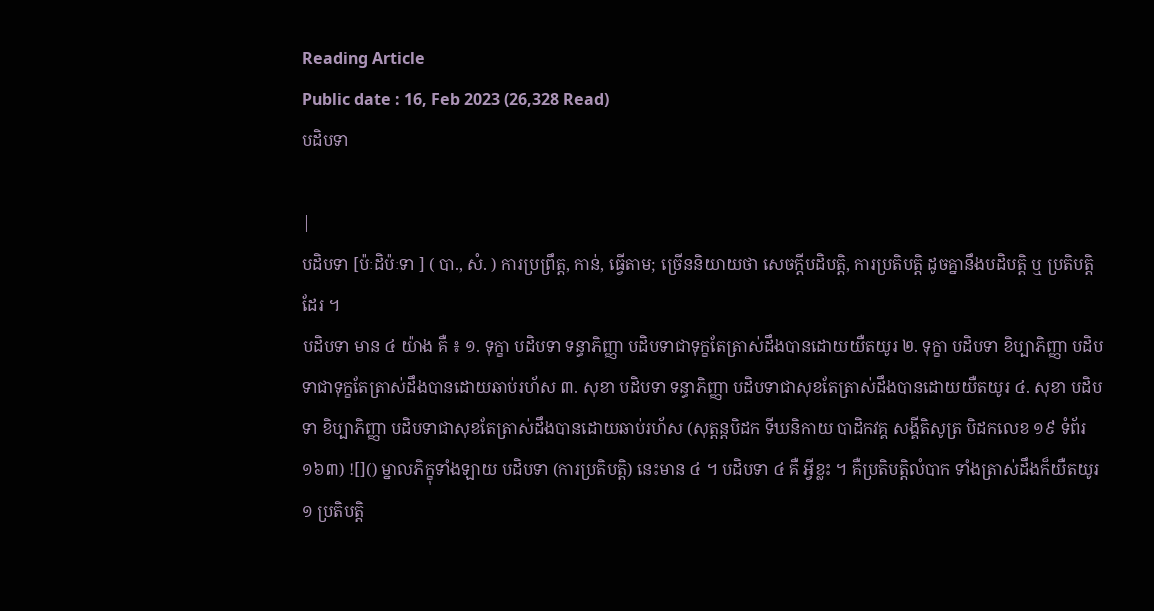Reading Article
Public date : 16, Feb 2023 (26,328 Read)
បដិបទា

|
បដិបទា [ប៉ៈដិប៉ៈទា ] ( បា., សំ. ) ការប្រព្រឹត្ត, កាន់, ធ្វើតាម; ច្រើននិយាយថា សេចក្ដីបដិបត្តិ, ការប្រតិបត្តិ ដូចគ្នានឹងបដិបត្តិ ឬ ប្រតិបត្តិ ដែរ ។
បដិបទា មាន ៤ យ៉ាង គឺ ៖ ១. ទុក្ខា បដិបទា ទន្ធាភិញ្ញា បដិបទាជាទុក្ខតែត្រាស់ដឹងបានដោយយឺតយូរ ២. ទុក្ខា បដិបទា ខិប្បាភិញ្ញា បដិបទាជាទុក្ខតែត្រាស់ដឹងបានដោយឆាប់រហ័ស ៣. សុខា បដិបទា ទន្ធាភិញ្ញា បដិបទាជាសុខតែត្រាស់ដឹងបានដោយយឺតយូរ ៤. សុខា បដិបទា ខិប្បាភិញ្ញា បដិបទាជាសុខតែត្រាស់ដឹងបានដោយឆាប់រហ័ស (សុត្តន្តបិដក ទីឃនិកាយ បាដិកវគ្គ សង្គីតិសូត្រ បិដកលេខ ១៩ ទំព័រ ១៦៣) ![]() ម្នាលភិក្ខុទាំងឡាយ បដិបទា (ការប្រតិបត្តិ) នេះមាន ៤ ។ បដិបទា ៤ គឺ អ្វីខ្លះ ។ គឺប្រតិបត្តិលំបាក ទាំងត្រាស់ដឹងក៏យឺតយូរ ១ ប្រតិបត្តិ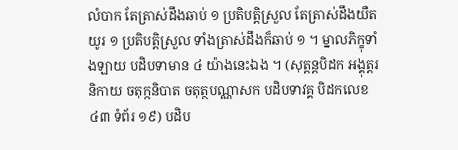លំបាក តែត្រាស់ដឹងឆាប់ ១ ប្រតិបត្តិស្រួល តែត្រាស់ដឹងយឺតយូរ ១ ប្រតិបត្តិស្រួល ទាំងត្រាស់ដឹងក៏ឆាប់ ១ ។ ម្នាលភិក្ខុទាំងឡាយ បដិបទាមាន ៤ យ៉ាងនេះឯង ។ (សុត្តន្តបិដក អង្គុត្តរនិកាយ ចតុក្កនិបាត ចតុត្ថបណ្ណាសក បដិបទាវគ្គ បិដកលេខ ៤៣ ទំព័រ ១៩) បដិប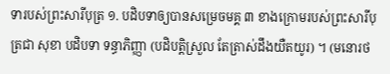ទារបស់ព្រះសារីបុត្រ ១. បដិបទាឲ្យបានសម្រេចមគ្គ ៣ ខាងក្រោមរបស់ព្រះសារីបុត្រជា សុខា បដិបទា ទន្ធាភិញ្ញា (បដិបត្តិស្រួល តែត្រាស់ដឹងយឺតយូរ) ។ (មនោរថ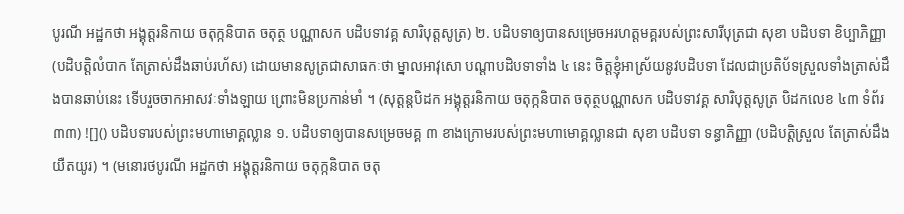បូរណី អដ្ឋកថា អង្គុត្តរនិកាយ ចតុក្កនិបាត ចតុត្ថ បណ្ណាសក បដិបទាវគ្គ សារិបុត្តសូត្រ) ២. បដិបទាឲ្យបានសម្រេចអរហត្តមគ្គរបស់ព្រះសារីបុត្រជា សុខា បដិបទា ខិប្បាភិញ្ញា (បដិបត្តិលំបាក តែត្រាស់ដឹងឆាប់រហ័ស) ដោយមានសូត្រជាសាធកៈថា ម្នាលអាវុសោ បណ្ដាបដិបទាទាំង ៤ នេះ ចិត្តខ្ញុំអាស្រ័យនូវបដិបទា ដែលជាប្រតិប័ទស្រួលទាំងត្រាស់ដឹងបានឆាប់នេះ ទើបរួចចាកអាសវៈទាំងឡាយ ព្រោះមិនប្រកាន់មាំ ។ (សុត្តន្តបិដក អង្គុត្តរនិកាយ ចតុក្កនិបាត ចតុត្ថបណ្ណាសក បដិបទាវគ្គ សារិបុត្តសូត្រ បិដកលេខ ៤៣ ទំព័រ ៣៣) ![]() បដិបទារបស់ព្រះមហាមោគ្គល្លាន ១. បដិបទាឲ្យបានសម្រេចមគ្គ ៣ ខាងក្រោមរបស់ព្រះមហាមោគ្គល្លានជា សុខា បដិបទា ទន្ធាភិញ្ញា (បដិបត្តិស្រួល តែត្រាស់ដឹងយឺតយូរ) ។ (មនោរថបូរណី អដ្ឋកថា អង្គុត្តរនិកាយ ចតុក្កនិបាត ចតុ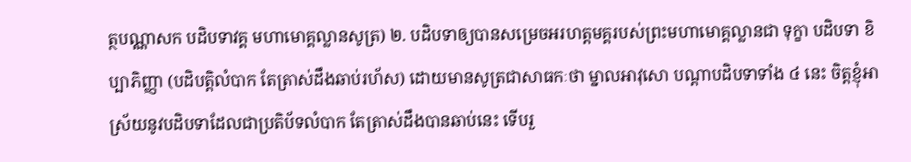ត្ថបណ្ណាសក បដិបទាវគ្គ មហាមោគ្គល្លានសូត្រ) ២. បដិបទាឲ្យបានសម្រេចអរហត្តមគ្គរបស់ព្រះមហាមោគ្គល្លានជា ទុក្ខា បដិបទា ខិប្បាភិញ្ញា (បដិបត្តិលំបាក តែត្រាស់ដឹងឆាប់រហ័ស) ដោយមានសូត្រជាសាធកៈថា ម្នាលអាវុសោ បណ្ដាបដិបទាទាំង ៤ នេះ ចិត្តខ្ញុំអាស្រ័យនូវបដិបទាដែលជាប្រតិប័ទលំបាក តែត្រាស់ដឹងបានឆាប់នេះ ទើបរួ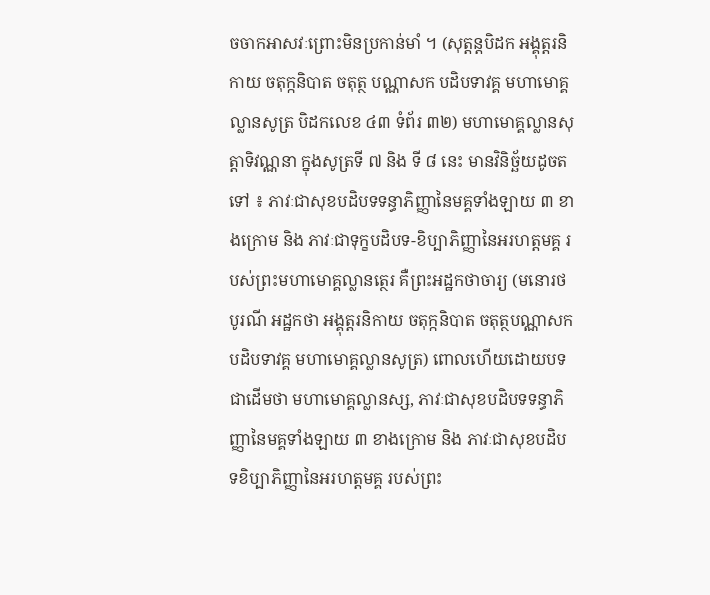ចចាកអាសវៈព្រោះមិនប្រកាន់មាំ ។ (សុត្តន្តបិដក អង្គុត្តរនិកាយ ចតុក្កនិបាត ចតុត្ថ បណ្ណាសក បដិបទាវគ្គ មហាមោគ្គល្លានសូត្រ បិដកលេខ ៤៣ ទំព័រ ៣២) មហាមោគ្គល្លានសុត្តាទិវណ្ណនា ក្នុងសូត្រទី ៧ និង ទី ៨ នេះ មានវិនិច្ឆ័យដូចតទៅ ៖ ភាវៈជាសុខបដិបទទន្ធាភិញ្ញានៃមគ្គទាំងឡាយ ៣ ខាងក្រោម និង ភាវៈជាទុក្ខបដិបទ-ខិប្បាភិញ្ញានៃអរហត្តមគ្គ របស់ព្រះមហាមោគ្គល្លានត្ថេរ គឺព្រះអដ្ឋកថាចារ្យ (មនោរថបូរណី អដ្ឋកថា អង្គុត្តរនិកាយ ចតុក្កនិបាត ចតុត្ថបណ្ណាសក បដិបទាវគ្គ មហាមោគ្គល្លានសូត្រ) ពោលហើយដោយបទជាដើមថា មហាមោគ្គល្លានស្ស, ភាវៈជាសុខបដិបទទន្ធាភិញ្ញានៃមគ្គទាំងឡាយ ៣ ខាងក្រោម និង ភាវៈជាសុខបដិបទខិប្បាភិញ្ញានៃអរហត្តមគ្គ របស់ព្រះ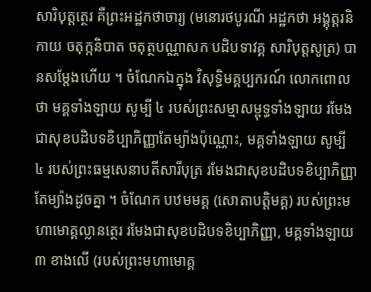សារិបុត្តត្ថេរ គឺព្រះអដ្ឋកថាចារ្យ (មនោរថបូរណី អដ្ឋកថា អង្គុត្តរនិកាយ ចតុក្កនិបាត ចតុត្ថបណ្ណាសក បដិបទាវគ្គ សារិបុត្តសូត្រ) បានសម្ដែងហើយ ។ ចំណែកឯក្នុង វិសុទ្ធិមគ្គប្បករណ៍ លោកពោលថា មគ្គទាំងឡាយ សូម្បី ៤ របស់ព្រះសម្មាសម្ពុទ្ធទាំងឡាយ រមែងជាសុខបដិបទខិប្បាភិញ្ញាតែម្យ៉ាងប៉ុណ្ណោះ, មគ្គទាំងឡាយ សូម្បី ៤ របស់ព្រះធម្មសេនាបតីសារីបុត្រ រមែងជាសុខបដិបទខិប្បាភិញ្ញាតែម្យ៉ាងដូចគ្នា ។ ចំណែក បឋមមគ្គ (សោតាបត្តិមគ្គ) របស់ព្រះមហាមោគ្គល្លានត្ថេរ រមែងជាសុខបដិបទខិប្បាភិញ្ញា, មគ្គទាំងឡាយ ៣ ខាងលើ (របស់ព្រះមហាមោគ្គ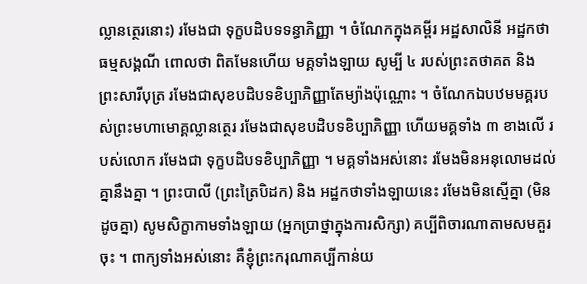ល្លានត្ថេរនោះ) រមែងជា ទុក្ខបដិបទទន្ធាភិញ្ញា ។ ចំណែកក្នុងគម្ពីរ អដ្ឋសាលិនី អដ្ឋកថាធម្មសង្គណី ពោលថា ពិតមែនហើយ មគ្គទាំងឡាយ សូម្បី ៤ របស់ព្រះតថាគត និង ព្រះសារីបុត្រ រមែងជាសុខបដិបទខិប្បាភិញ្ញាតែម្យ៉ាងប៉ុណ្ណោះ ។ ចំណែកឯបឋមមគ្គរបស់ព្រះមហាមោគ្គល្លានត្ថេរ រមែងជាសុខបដិបទខិប្បាភិញ្ញា ហើយមគ្គទាំង ៣ ខាងលើ របស់លោក រមែងជា ទុក្ខបដិបទខិប្បាភិញ្ញា ។ មគ្គទាំងអស់នោះ រមែងមិនអនុលោមដល់គ្នានឹងគ្នា ។ ព្រះបាលី (ព្រះត្រៃបិដក) និង អដ្ឋកថាទាំងឡាយនេះ រមែងមិនស្មើគ្នា (មិនដូចគ្នា) សូមសិក្ខាកាមទាំងឡាយ (អ្នកប្រាថ្នាក្នុងការសិក្សា) គប្បីពិចារណាតាមសមគួរចុះ ។ ពាក្យទាំងអស់នោះ គឺខ្ញុំព្រះករុណាគប្បីកាន់យ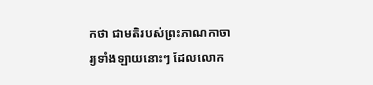កថា ជាមតិរបស់ព្រះភាណកាចារ្យទាំងឡាយនោះៗ ដែលលោក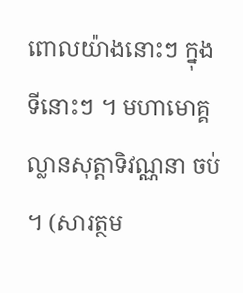ពោលយ៉ាងនោះៗ ក្នុងទីនោះៗ ។ មហាមោគ្គល្លានសុត្តាទិវណ្ណនា ចប់ ។ (សារត្ថម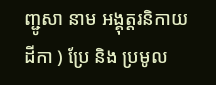ញ្ជូសា នាម អង្គុត្តរនិកាយដីកា ) ប្រែ និង ប្រមូល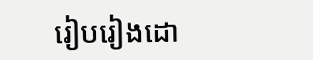រៀបរៀងដោ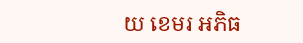យ ខេមរ អភិធ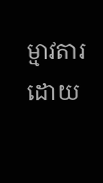ម្មាវតារ ដោយ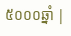៥០០០ឆ្នាំ |